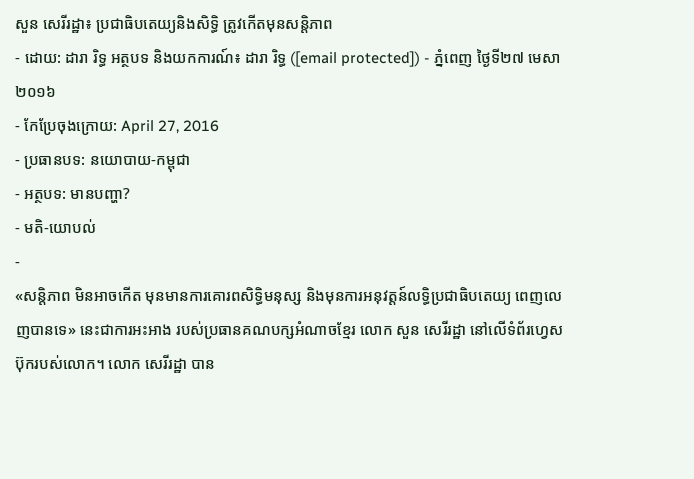សួន សេរីរដ្ឋា៖ ប្រជាធិបតេយ្យនិងសិទ្ធិ ត្រូវកើតមុនសន្តិភាព
- ដោយ: ដារា រិទ្ធ អត្ថបទ និងយកការណ៍៖ ដារា រិទ្ធ ([email protected]) - ភ្នំពេញ ថ្ងៃទី២៧ មេសា ២០១៦
- កែប្រែចុងក្រោយ: April 27, 2016
- ប្រធានបទ: នយោបាយ-កម្ពុជា
- អត្ថបទ: មានបញ្ហា?
- មតិ-យោបល់
-
«សន្តិភាព មិនអាចកើត មុនមានការគោរពសិទ្ធិមនុស្ស និងមុនការអនុវត្តន៍លទ្ធិប្រជាធិបតេយ្យ ពេញលេញបានទេ» នេះជាការអះអាង របស់ប្រធានគណបក្សអំណាចខ្មែរ លោក សួន សេរីរដ្ឋា នៅលើទំព័រហ្វេសប៊ុករបស់លោក។ លោក សេរីរដ្ឋា បាន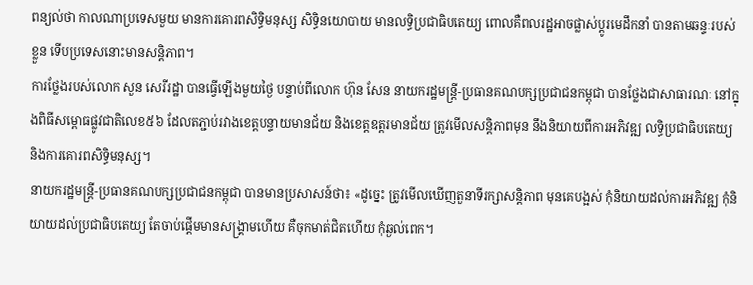ពន្យល់ថា កាលណាប្រទេសមួយ មានការគោរពសិទ្ធិមនុស្ស សិទ្ធិនយោបាយ មានលទ្ធិប្រជាធិបតេយ្យ ពោលគឺពលរដ្ឋអាចផ្លាស់ប្តូរមេដឹកនាំ បានតាមឆន្ទៈរបស់ខ្លួន ទើបប្រទេសនោះមានសន្តិភាព។
ការថ្លែងរបស់លោក សួន សេរីរដ្ឋា បានធ្វើឡើងមួយថ្ងៃ បន្ទាប់ពីលោក ហ៊ុន សែន នាយករដ្ឋមន្ត្រី-ប្រធានគណបក្សប្រជាជនកម្ពុជា បានថ្លែងជាសាធារណៈ នៅក្នុងពិធីសម្ពោធផ្លូវជាតិលេខ៥៦ ដែលតភ្ជាប់រវាងខេត្តបន្ទាយមានជ័យ និងខេត្តឧត្តរមានជ័យ ត្រូវមើលសន្តិភាពមុន នឹងនិយាយពីការអភិវឌ្ឍ លទ្ធិប្រជាធិបតេយ្យ និងការគោរពសិទ្ធិមនុស្ស។
នាយករដ្ឋមន្ត្រី-ប្រធានគណបក្សប្រជាជនកម្ពុជា បានមានប្រសាសន៍ថា៖ «ដូច្នេះ ត្រូវមើលឃើញតួនាទីរក្សាសន្តិភាព មុនគេបង្អស់ កុំនិយាយដល់ការអភិវឌ្ឍ កុំនិយាយដល់ប្រជាធិបតេយ្យ តែចាប់ផ្តើមមានសង្រ្គាមហើយ គឺចុកមាត់ជិតហើយ កុំឆ្ងល់ពេក។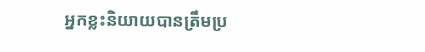អ្នកខ្លះនិយាយបានត្រឹមប្រ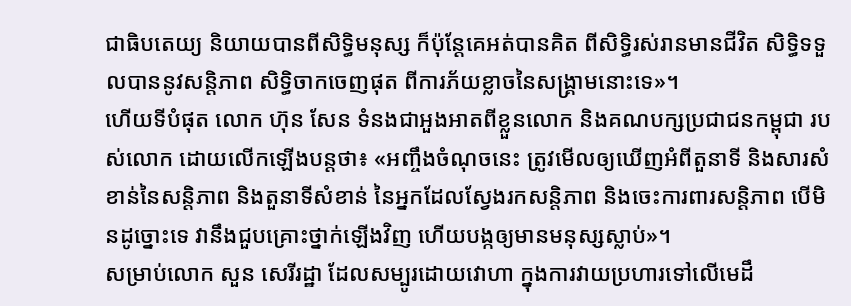ជាធិបតេយ្យ និយាយបានពីសិទ្ធិមនុស្ស ក៏ប៉ុន្តែគេអត់បានគិត ពីសិទ្ធិរស់រានមានជីវិត សិទ្ធិទទួលបាននូវសន្តិភាព សិទ្ធិចាកចេញផុត ពីការភ័យខ្លាចនៃសង្រ្គាមនោះទេ»។
ហើយទីបំផុត លោក ហ៊ុន សែន ទំនងជាអួងអាតពីខ្លួនលោក និងគណបក្សប្រជាជនកម្ពុជា របស់លោក ដោយលើកឡើងបន្តថា៖ «អញ្ចឹងចំណុចនេះ ត្រូវមើលឲ្យឃើញអំពីតួនាទី និងសារសំខាន់នៃសន្តិភាព និងតួនាទីសំខាន់ នៃអ្នកដែលស្វែងរកសន្តិភាព និងចេះការពារសន្តិភាព បើមិនដូច្នោះទេ វានឹងជួបគ្រោះថ្នាក់ឡើងវិញ ហើយបង្កឲ្យមានមនុស្សស្លាប់»។
សម្រាប់លោក សួន សេរីរដ្ឋា ដែលសម្បូរដោយវោហា ក្នុងការវាយប្រហារទៅលើមេដឹ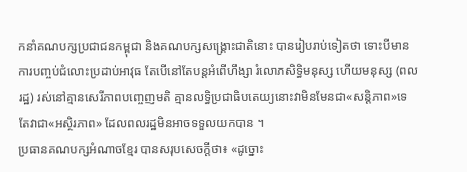កនាំគណបក្សប្រជាជនកម្ពុជា និងគណបក្សសង្គ្រោះជាតិនោះ បានរៀបរាប់ទៀតថា ទោះបីមានការបញ្ចប់ជំលោះប្រដាប់អាវុធ តែបើនៅតែបន្តអំពើហឹង្សា រំលោភសិទ្ធិមនុស្ស ហើយមនុស្ស (ពលរដ្ឋ) រស់នៅគ្មានសេរីភាពបញ្ចេញមតិ គ្មានលទ្ធិប្រជាធិបតេយ្យនោះវាមិនមែនជា«សន្តិភាព»ទេ តែវាជា«អស្ថិរភាព» ដែលពលរដ្ឋមិនអាចទទួលយកបាន ។
ប្រធានគណបក្សអំណាចខ្មែរ បានសរុបសេចក្ដីថា៖ «ដូច្នោះ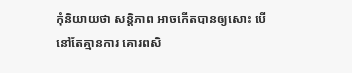កុំនិយាយថា សន្តិភាព អាចកើតបានឲ្យសោះ បើនៅតែគ្មានការ គោរពសិ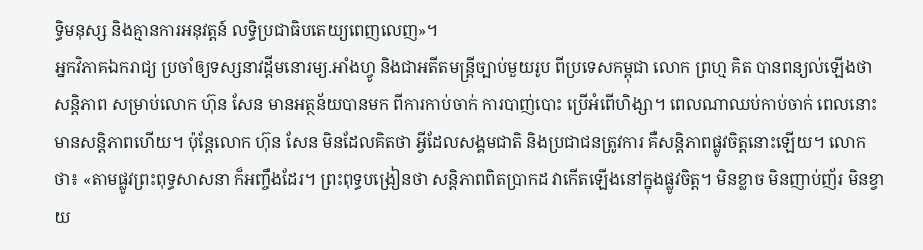ទ្ធិមនុស្ស និងគ្មានការអនុវត្តន៍ លទ្ធិប្រជាធិបតេយ្យពេញលេញ»។
អ្នកវិភាគឯករាជ្យ ប្រចាំឲ្យទស្សនាវដ្ដីមនោរម្យ.អាំងហ្វូ និងជាអតីតមន្ត្រីច្បាប់មួយរូប ពីប្រទេសកម្ពុជា លោក ព្រហ្ម គិត បានពន្យល់ឡើងថា សន្តិភាព សម្រាប់លោក ហ៊ុន សែន មានអត្ថន័យបានមក ពីការកាប់ចាក់ ការបាញ់បោះ ប្រើអំពើហិង្សា។ ពេលណាឈប់កាប់ចាក់ ពេលនោះមានសន្តិភាពហើយ។ ប៉ុន្តែលោក ហ៊ុន សែន មិនដែលគិតថា អ្វីដែលសង្គមជាតិ និងប្រជាជនត្រូវការ គឺសន្តិភាពផ្លូវចិត្តនោះឡើយ។ លោកថា៖ «តាមផ្លូវព្រះពុទ្ធសាសនា ក៏អញ្ចឹងដែរ។ ព្រះពុទ្ធបង្រៀនថា សន្តិភាពពិតប្រាកដ វាកើតឡើងនៅក្នុងផ្លូវចិត្ត។ មិនខ្លាច មិនញាប់ញ័រ មិនខ្វាយ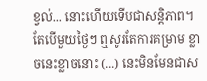ខ្វល់... នោះហើយទើបជាសន្តិភាព។ តែបើមួយថ្ងៃៗ ឮសូរតែការគម្រាម ខ្លាចនេះខ្លាចនោះ (...) នេះមិនមែនជាស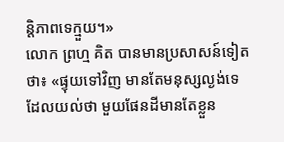ន្តិភាពទេក្មួយ។»
លោក ព្រហ្ម គិត បានមានប្រសាសន៍ទៀតថា៖ «ផ្ទុយទៅវិញ មានតែមនុស្សល្ងង់ទេ ដែលយល់ថា មួយផែនដីមានតែខ្លួន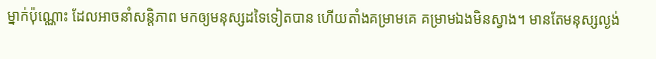ម្នាក់ប៉ុណ្ណោះ ដែលអាចនាំសន្តិភាព មកឲ្យមនុស្សដទៃទៀតបាន ហើយតាំងគម្រាមគេ គម្រាមឯងមិនស្វាង។ មានតែមនុស្សល្ងង់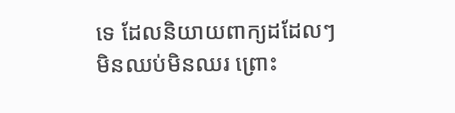ទេ ដែលនិយាយពាក្យដដែលៗ មិនឈប់មិនឈរ ព្រោះ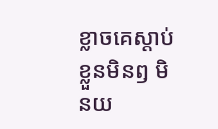ខ្លាចគេស្ដាប់ខ្លួនមិនឭ មិនយ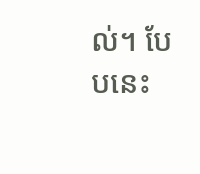ល់។ បែបនេះ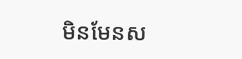មិនមែនស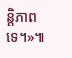ន្តិភាពទេ។»៕